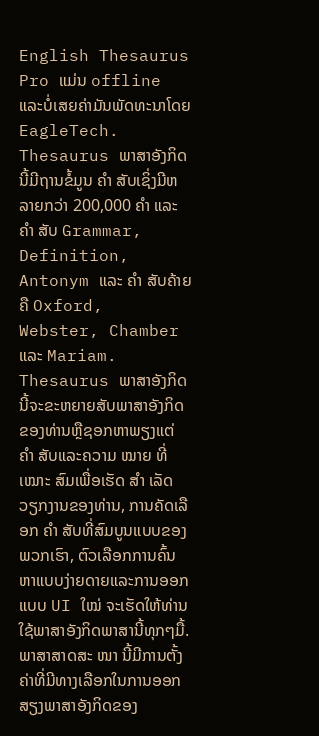English Thesaurus Pro ແມ່ນ offline ແລະບໍ່ເສຍຄ່າມັນພັດທະນາໂດຍ EagleTech. Thesaurus ພາສາອັງກິດນີ້ມີຖານຂໍ້ມູນ ຄຳ ສັບເຊິ່ງມີຫລາຍກວ່າ 200,000 ຄຳ ແລະ ຄຳ ສັບ Grammar, Definition, Antonym ແລະ ຄຳ ສັບຄ້າຍຄື Oxford, Webster, Chamber ແລະ Mariam.
Thesaurus ພາສາອັງກິດນີ້ຈະຂະຫຍາຍສັບພາສາອັງກິດຂອງທ່ານຫຼືຊອກຫາພຽງແຕ່ ຄຳ ສັບແລະຄວາມ ໝາຍ ທີ່ ເໝາະ ສົມເພື່ອເຮັດ ສຳ ເລັດວຽກງານຂອງທ່ານ, ການຄັດເລືອກ ຄຳ ສັບທີ່ສົມບູນແບບຂອງພວກເຮົາ, ຕົວເລືອກການຄົ້ນຫາແບບງ່າຍດາຍແລະການອອກແບບ UI ໃໝ່ ຈະເຮັດໃຫ້ທ່ານໃຊ້ພາສາອັງກິດພາສານີ້ທຸກໆມື້.
ພາສາສາດສະ ໜາ ນີ້ມີການຕັ້ງຄ່າທີ່ມີທາງເລືອກໃນການອອກສຽງພາສາອັງກິດຂອງ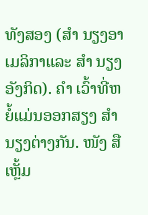ທັງສອງ (ສຳ ນຽງອາເມລິກາແລະ ສຳ ນຽງອັງກິດ). ຄຳ ເວົ້າທີ່ຫຍໍ້ແມ່ນອອກສຽງ ສຳ ນຽງຕ່າງກັນ. ໜັງ ສືເຫຼັ້ມ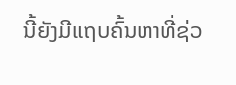ນີ້ຍັງມີແຖບຄົ້ນຫາທີ່ຊ່ວ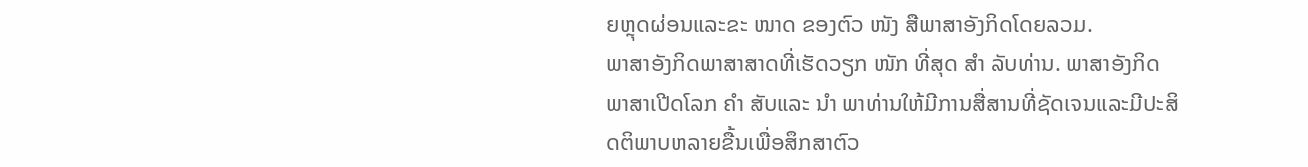ຍຫຼຸດຜ່ອນແລະຂະ ໜາດ ຂອງຕົວ ໜັງ ສືພາສາອັງກິດໂດຍລວມ.
ພາສາອັງກິດພາສາສາດທີ່ເຮັດວຽກ ໜັກ ທີ່ສຸດ ສຳ ລັບທ່ານ. ພາສາອັງກິດພາສາເປີດໂລກ ຄຳ ສັບແລະ ນຳ ພາທ່ານໃຫ້ມີການສື່ສານທີ່ຊັດເຈນແລະມີປະສິດຕິພາບຫລາຍຂື້ນເພື່ອສຶກສາຕົວ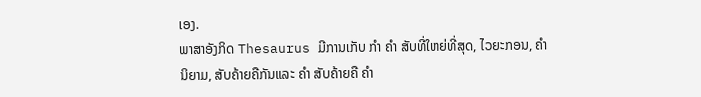ເອງ.
ພາສາອັງກິດ Thesaurus ມີການເກັບ ກຳ ຄຳ ສັບທີ່ໃຫຍ່ທີ່ສຸດ, ໄວຍະກອນ, ຄຳ ນິຍາມ, ສັບຄ້າຍຄືກັນແລະ ຄຳ ສັບຄ້າຍຄື ຄຳ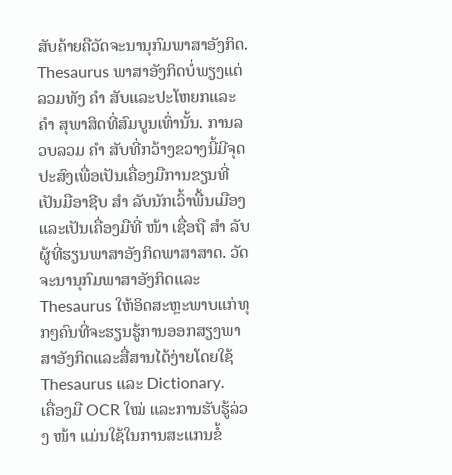ສັບຄ້າຍຄືວັດຈະນານຸກົມພາສາອັງກິດ. Thesaurus ພາສາອັງກິດບໍ່ພຽງແຕ່ລວມທັງ ຄຳ ສັບແລະປະໂຫຍກແລະ ຄຳ ສຸພາສິດທີ່ສົມບູນເທົ່ານັ້ນ. ການລວບລວມ ຄຳ ສັບທີ່ກວ້າງຂວາງນີ້ມີຈຸດປະສົງເພື່ອເປັນເຄື່ອງມືການຂຽນທີ່ເປັນມືອາຊີບ ສຳ ລັບນັກເວົ້າພື້ນເມືອງແລະເປັນເຄື່ອງມືທີ່ ໜ້າ ເຊື່ອຖື ສຳ ລັບຜູ້ທີ່ຮຽນພາສາອັງກິດພາສາສາດ. ວັດຈະນານຸກົມພາສາອັງກິດແລະ Thesaurus ໃຫ້ອິດສະຫຼະພາບແກ່ທຸກໆຄົນທີ່ຈະຮຽນຮູ້ການອອກສຽງພາສາອັງກິດແລະສື່ສານໄດ້ງ່າຍໂດຍໃຊ້ Thesaurus ແລະ Dictionary.
ເຄື່ອງມື OCR ໃໝ່ ແລະການຮັບຮູ້ລ່ວງ ໜ້າ ແມ່ນໃຊ້ໃນການສະແກນຂໍ້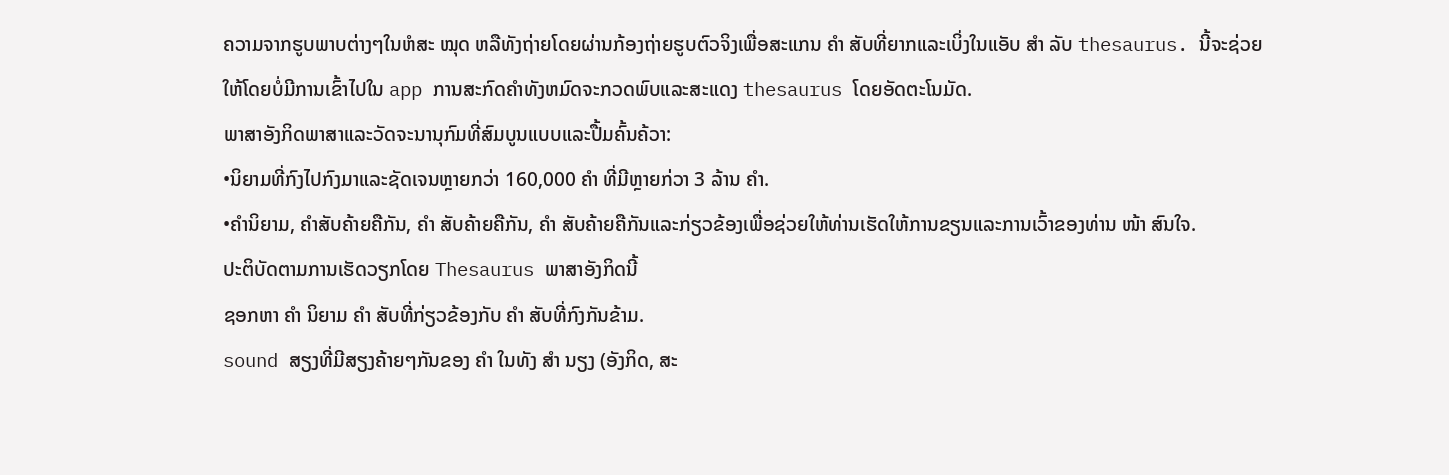ຄວາມຈາກຮູບພາບຕ່າງໆໃນຫໍສະ ໝຸດ ຫລືທັງຖ່າຍໂດຍຜ່ານກ້ອງຖ່າຍຮູບຕົວຈິງເພື່ອສະແກນ ຄຳ ສັບທີ່ຍາກແລະເບິ່ງໃນແອັບ ສຳ ລັບ thesaurus. ນີ້ຈະຊ່ວຍໃຫ້ໂດຍບໍ່ມີການເຂົ້າໄປໃນ app ການສະກົດຄໍາທັງຫມົດຈະກວດພົບແລະສະແດງ thesaurus ໂດຍອັດຕະໂນມັດ.
ພາສາອັງກິດພາສາແລະວັດຈະນານຸກົມທີ່ສົມບູນແບບແລະປື້ມຄົ້ນຄ້ວາ:
•ນິຍາມທີ່ກົງໄປກົງມາແລະຊັດເຈນຫຼາຍກວ່າ 160,000 ຄຳ ທີ່ມີຫຼາຍກ່ວາ 3 ລ້ານ ຄຳ.
•ຄໍານິຍາມ, ຄໍາສັບຄ້າຍຄືກັນ, ຄຳ ສັບຄ້າຍຄືກັນ, ຄຳ ສັບຄ້າຍຄືກັນແລະກ່ຽວຂ້ອງເພື່ອຊ່ວຍໃຫ້ທ່ານເຮັດໃຫ້ການຂຽນແລະການເວົ້າຂອງທ່ານ ໜ້າ ສົນໃຈ.
ປະຕິບັດຕາມການເຮັດວຽກໂດຍ Thesaurus ພາສາອັງກິດນີ້
ຊອກຫາ ຄຳ ນິຍາມ ຄຳ ສັບທີ່ກ່ຽວຂ້ອງກັບ ຄຳ ສັບທີ່ກົງກັນຂ້າມ.
sound ສຽງທີ່ມີສຽງຄ້າຍໆກັນຂອງ ຄຳ ໃນທັງ ສຳ ນຽງ (ອັງກິດ, ສະ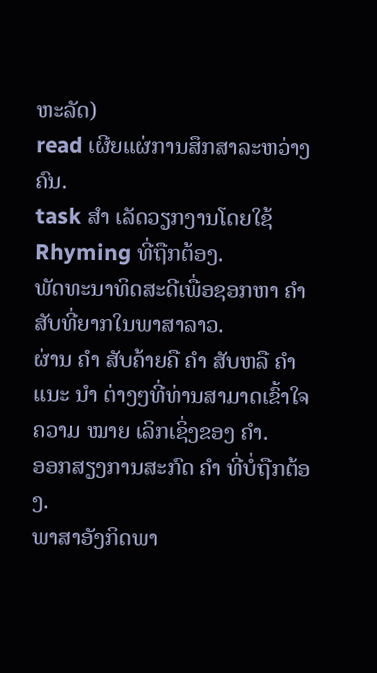ຫະລັດ)
read ເຜີຍແຜ່ການສຶກສາລະຫວ່າງຄົນ.
task ສຳ ເລັດວຽກງານໂດຍໃຊ້ Rhyming ທີ່ຖືກຕ້ອງ.
ພັດທະນາທິດສະດີເພື່ອຊອກຫາ ຄຳ ສັບທີ່ຍາກໃນພາສາລາວ.
ຜ່ານ ຄຳ ສັບຄ້າຍຄື ຄຳ ສັບຫລື ຄຳ ແນະ ນຳ ຕ່າງໆທີ່ທ່ານສາມາດເຂົ້າໃຈຄວາມ ໝາຍ ເລິກເຊິ່ງຂອງ ຄຳ.
ອອກສຽງການສະກົດ ຄຳ ທີ່ບໍ່ຖືກຕ້ອງ.
ພາສາອັງກິດພາ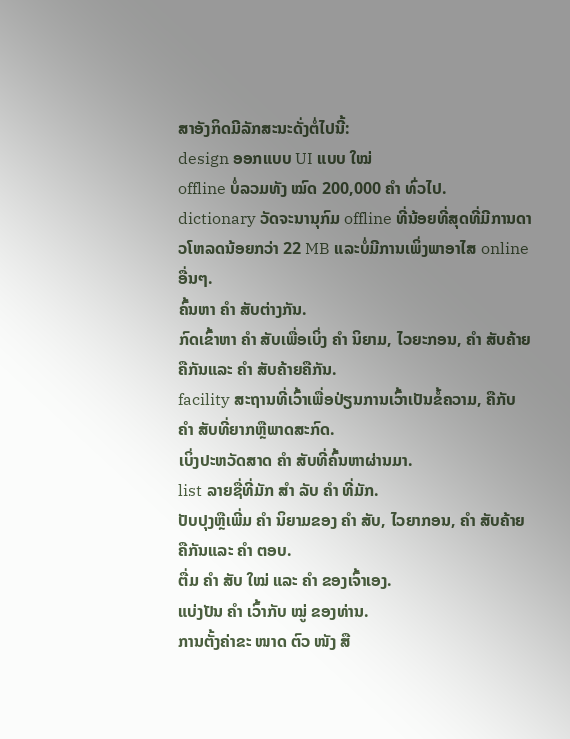ສາອັງກິດມີລັກສະນະດັ່ງຕໍ່ໄປນີ້:
design ອອກແບບ UI ແບບ ໃໝ່
offline ບໍ່ລວມທັງ ໝົດ 200,000 ຄຳ ທົ່ວໄປ.
dictionary ວັດຈະນານຸກົມ offline ທີ່ນ້ອຍທີ່ສຸດທີ່ມີການດາວໂຫລດນ້ອຍກວ່າ 22 MB ແລະບໍ່ມີການເພິ່ງພາອາໄສ online ອື່ນໆ.
ຄົ້ນຫາ ຄຳ ສັບຕ່າງກັນ.
ກົດເຂົ້າຫາ ຄຳ ສັບເພື່ອເບິ່ງ ຄຳ ນິຍາມ, ໄວຍະກອນ, ຄຳ ສັບຄ້າຍຄືກັນແລະ ຄຳ ສັບຄ້າຍຄືກັນ.
facility ສະຖານທີ່ເວົ້າເພື່ອປ່ຽນການເວົ້າເປັນຂໍ້ຄວາມ, ຄືກັບ ຄຳ ສັບທີ່ຍາກຫຼືພາດສະກົດ.
ເບິ່ງປະຫວັດສາດ ຄຳ ສັບທີ່ຄົ້ນຫາຜ່ານມາ.
list ລາຍຊື່ທີ່ມັກ ສຳ ລັບ ຄຳ ທີ່ມັກ.
ປັບປຸງຫຼືເພີ່ມ ຄຳ ນິຍາມຂອງ ຄຳ ສັບ, ໄວຍາກອນ, ຄຳ ສັບຄ້າຍຄືກັນແລະ ຄຳ ຕອບ.
ຕື່ມ ຄຳ ສັບ ໃໝ່ ແລະ ຄຳ ຂອງເຈົ້າເອງ.
ແບ່ງປັນ ຄຳ ເວົ້າກັບ ໝູ່ ຂອງທ່ານ.
ການຕັ້ງຄ່າຂະ ໜາດ ຕົວ ໜັງ ສື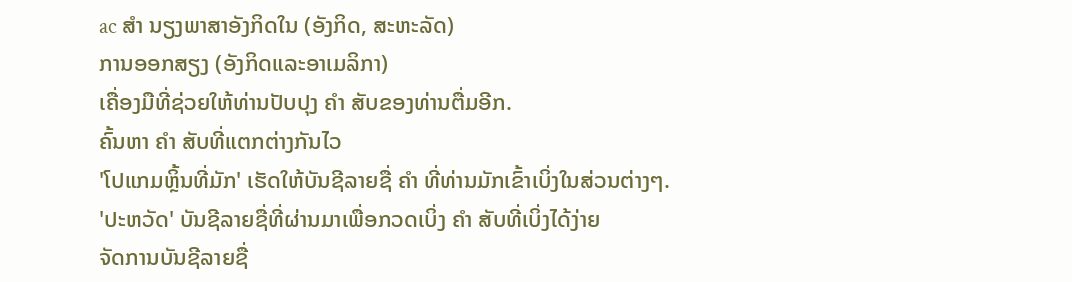ac ສຳ ນຽງພາສາອັງກິດໃນ (ອັງກິດ, ສະຫະລັດ)
ການອອກສຽງ (ອັງກິດແລະອາເມລິກາ)
ເຄື່ອງມືທີ່ຊ່ວຍໃຫ້ທ່ານປັບປຸງ ຄຳ ສັບຂອງທ່ານຕື່ມອີກ.
ຄົ້ນຫາ ຄຳ ສັບທີ່ແຕກຕ່າງກັນໄວ
'ໂປແກມຫຼິ້ນທີ່ມັກ' ເຮັດໃຫ້ບັນຊີລາຍຊື່ ຄຳ ທີ່ທ່ານມັກເຂົ້າເບິ່ງໃນສ່ວນຕ່າງໆ.
'ປະຫວັດ' ບັນຊີລາຍຊື່ທີ່ຜ່ານມາເພື່ອກວດເບິ່ງ ຄຳ ສັບທີ່ເບິ່ງໄດ້ງ່າຍ
ຈັດການບັນຊີລາຍຊື່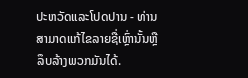ປະຫວັດແລະໂປດປານ - ທ່ານສາມາດແກ້ໄຂລາຍຊື່ເຫຼົ່ານັ້ນຫຼືລຶບລ້າງພວກມັນໄດ້.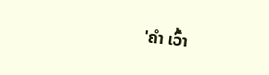'ຄຳ ເວົ້າ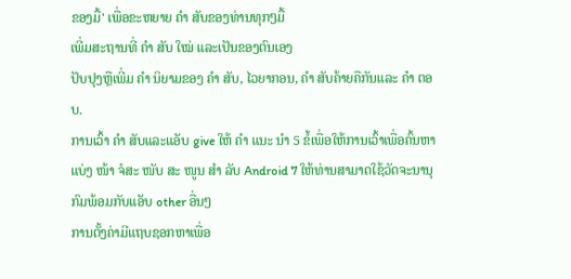ຂອງມື້' ເພື່ອຂະຫຍາຍ ຄຳ ສັບຂອງທ່ານທຸກໆມື້
ເພີ່ມສະຖານທີ່ ຄຳ ສັບ ໃໝ່ ແລະເປັນຂອງຕົນເອງ
ປັບປຸງຫຼືເພີ່ມ ຄຳ ນິຍາມຂອງ ຄຳ ສັບ, ໄວຍາກອນ, ຄຳ ສັບຄ້າຍຄືກັນແລະ ຄຳ ຕອບ.
ການເວົ້າ ຄຳ ສັບແລະແອັບ give ໃຫ້ ຄຳ ແນະ ນຳ 5 ຂໍ້ເພື່ອໃຫ້ການເວົ້າເພື່ອຄົ້ນຫາ
ແບ່ງ ໜ້າ ຈໍສະ ໜັບ ສະ ໜູນ ສຳ ລັບ Android 7 ໃຫ້ທ່ານສາມາດໃຊ້ວັດຈະນານຸກົມພ້ອມກັບແອັບ other ອື່ນໆ
ການຕັ້ງຄ່າມີແຖບຊອກຫາເພື່ອ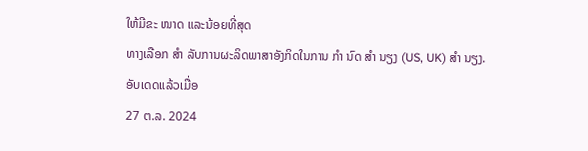ໃຫ້ມີຂະ ໜາດ ແລະນ້ອຍທີ່ສຸດ
ທາງເລືອກ ສຳ ລັບການຜະລິດພາສາອັງກິດໃນການ ກຳ ນົດ ສຳ ນຽງ (US, UK) ສຳ ນຽງ.
ອັບເດດແລ້ວເມື່ອ
27 ຕ.ລ. 2024